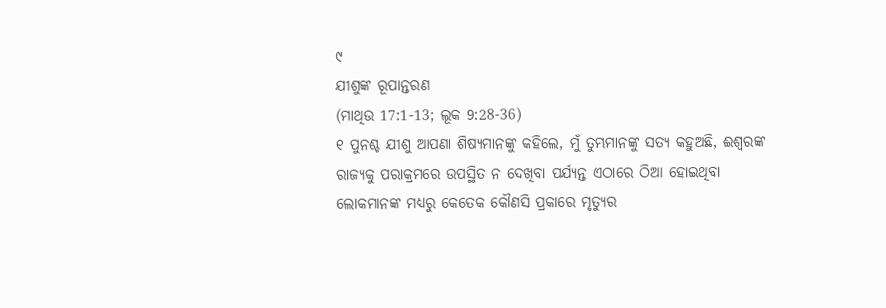୯
ଯୀଶୁଙ୍କ ରୂପାନ୍ତରଣ
(ମାଥିଉ 17:1-13; ଲୂକ 9:28-36)
୧ ପୁନଶ୍ଚ ଯୀଶୁ ଆପଣା ଶିଷ୍ୟମାନଙ୍କୁ କହିଲେ, ମୁଁ ତୁମ୍ଭମାନଙ୍କୁ ସତ୍ୟ କହୁଅଛି, ଈଶ୍ୱରଙ୍କ ରାଜ୍ୟକୁ ପରାକ୍ରମରେ ଉପସ୍ଥିତ ନ ଦେଖିବା ପର୍ଯ୍ୟନ୍ତ ଏଠାରେ ଠିଆ ହୋଇଥିବା ଲୋକମାନଙ୍କ ମଧ୍ୟରୁ କେତେକ କୌଣସି ପ୍ରକାରେ ମୃତ୍ୟୁର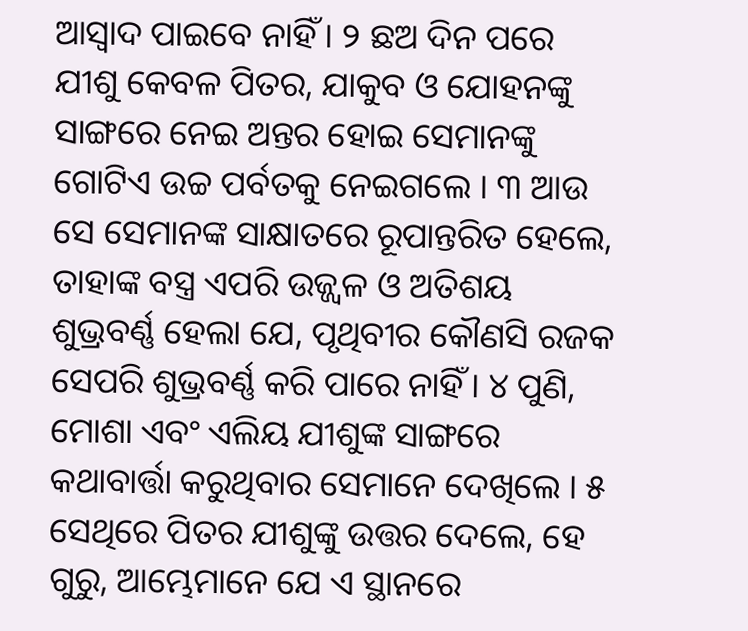ଆସ୍ୱାଦ ପାଇବେ ନାହିଁ । ୨ ଛଅ ଦିନ ପରେ ଯୀଶୁ କେବଳ ପିତର, ଯାକୁବ ଓ ଯୋହନଙ୍କୁ ସାଙ୍ଗରେ ନେଇ ଅନ୍ତର ହୋଇ ସେମାନଙ୍କୁ ଗୋଟିଏ ଉଚ୍ଚ ପର୍ବତକୁ ନେଇଗଲେ । ୩ ଆଉ ସେ ସେମାନଙ୍କ ସାକ୍ଷାତରେ ରୂପାନ୍ତରିତ ହେଲେ, ତାହାଙ୍କ ବସ୍ତ୍ର ଏପରି ଉଜ୍ଜ୍ୱଳ ଓ ଅତିଶୟ ଶୁଭ୍ରବର୍ଣ୍ଣ ହେଲା ଯେ, ପୃଥିବୀର କୌଣସି ରଜକ ସେପରି ଶୁଭ୍ରବର୍ଣ୍ଣ କରି ପାରେ ନାହିଁ । ୪ ପୁଣି, ମୋଶା ଏବଂ ଏଲିୟ ଯୀଶୁଙ୍କ ସାଙ୍ଗରେ କଥାବାର୍ତ୍ତା କରୁଥିବାର ସେମାନେ ଦେଖିଲେ । ୫ ସେଥିରେ ପିତର ଯୀଶୁଙ୍କୁ ଉତ୍ତର ଦେଲେ, ହେ ଗୁରୁ, ଆମ୍ଭେମାନେ ଯେ ଏ ସ୍ଥାନରେ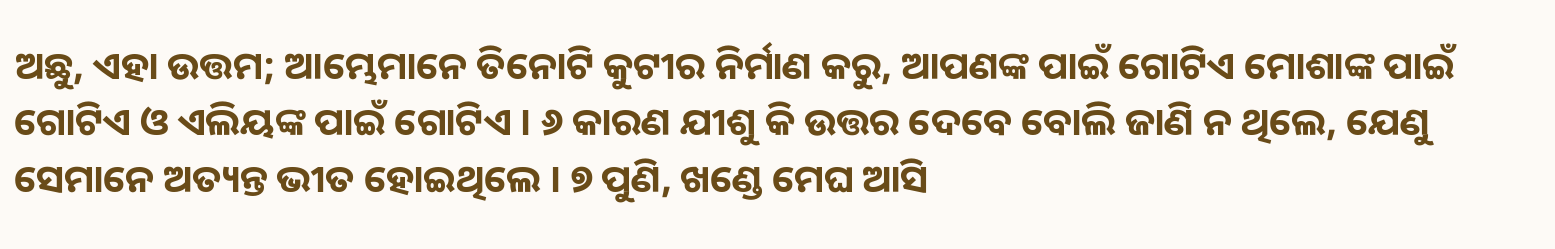ଅଛୁ, ଏହା ଉତ୍ତମ; ଆମ୍ଭେମାନେ ତିନୋଟି କୁଟୀର ନିର୍ମାଣ କରୁ, ଆପଣଙ୍କ ପାଇଁ ଗୋଟିଏ ମୋଶାଙ୍କ ପାଇଁ ଗୋଟିଏ ଓ ଏଲିୟଙ୍କ ପାଇଁ ଗୋଟିଏ । ୬ କାରଣ ଯୀଶୁ କି ଉତ୍ତର ଦେବେ ବୋଲି ଜାଣି ନ ଥିଲେ, ଯେଣୁ ସେମାନେ ଅତ୍ୟନ୍ତ ଭୀତ ହୋଇଥିଲେ । ୭ ପୁଣି, ଖଣ୍ଡେ ମେଘ ଆସି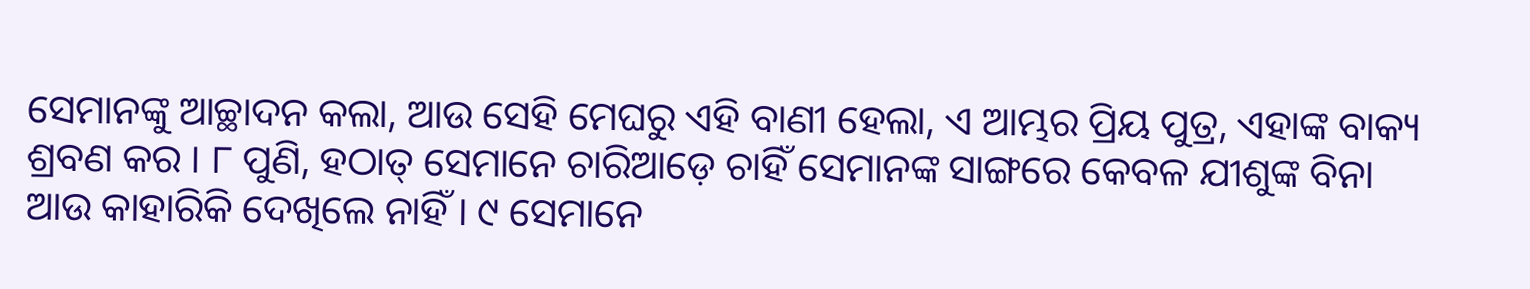ସେମାନଙ୍କୁ ଆଚ୍ଛାଦନ କଲା, ଆଉ ସେହି ମେଘରୁ ଏହି ବାଣୀ ହେଲା, ଏ ଆମ୍ଭର ପ୍ରିୟ ପୁତ୍ର, ଏହାଙ୍କ ବାକ୍ୟ ଶ୍ରବଣ କର । ୮ ପୁଣି, ହଠାତ୍ ସେମାନେ ଚାରିଆଡ଼େ ଚାହିଁ ସେମାନଙ୍କ ସାଙ୍ଗରେ କେବଳ ଯୀଶୁଙ୍କ ବିନା ଆଉ କାହାରିକି ଦେଖିଲେ ନାହିଁ । ୯ ସେମାନେ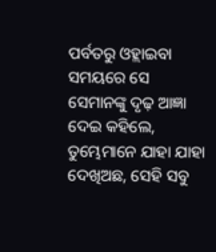ପର୍ବତରୁ ଓହ୍ଲାଇବା ସମୟରେ ସେ ସେମାନଙ୍କୁ ଦୃଢ଼ ଆଜ୍ଞା ଦେଇ କହିଲେ, ତୁମ୍ଭେମାନେ ଯାହା ଯାହା ଦେଖିଅଛ, ସେହି ସବୁ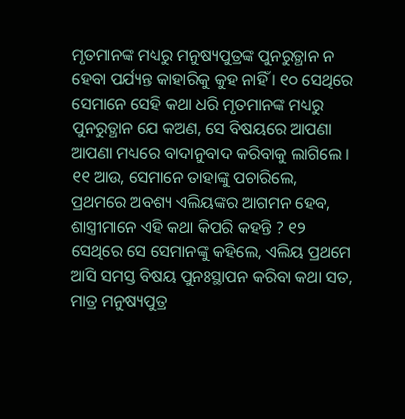ମୃତମାନଙ୍କ ମଧ୍ୟରୁ ମନୁଷ୍ୟପୁତ୍ରଙ୍କ ପୁନରୁତ୍ଥାନ ନ ହେବା ପର୍ଯ୍ୟନ୍ତ କାହାରିକୁ କୁହ ନାହିଁ । ୧୦ ସେଥିରେ ସେମାନେ ସେହି କଥା ଧରି ମୃତମାନଙ୍କ ମଧ୍ୟରୁ ପୁନରୁତ୍ଥାନ ଯେ କଅଣ, ସେ ବିଷୟରେ ଆପଣା ଆପଣା ମଧ୍ୟରେ ବାଦାନୁବାଦ କରିବାକୁ ଲାଗିଲେ । ୧୧ ଆଉ, ସେମାନେ ତାହାଙ୍କୁ ପଚାରିଲେ, ପ୍ରଥମରେ ଅବଶ୍ୟ ଏଲିୟଙ୍କର ଆଗମନ ହେବ, ଶାସ୍ତ୍ରୀମାନେ ଏହି କଥା କିପରି କହନ୍ତି ? ୧୨ ସେଥିରେ ସେ ସେମାନଙ୍କୁ କହିଲେ, ଏଲିୟ ପ୍ରଥମେ ଆସି ସମସ୍ତ ବିଷୟ ପୁନଃସ୍ଥାପନ କରିବା କଥା ସତ, ମାତ୍ର ମନୁଷ୍ୟପୁତ୍ର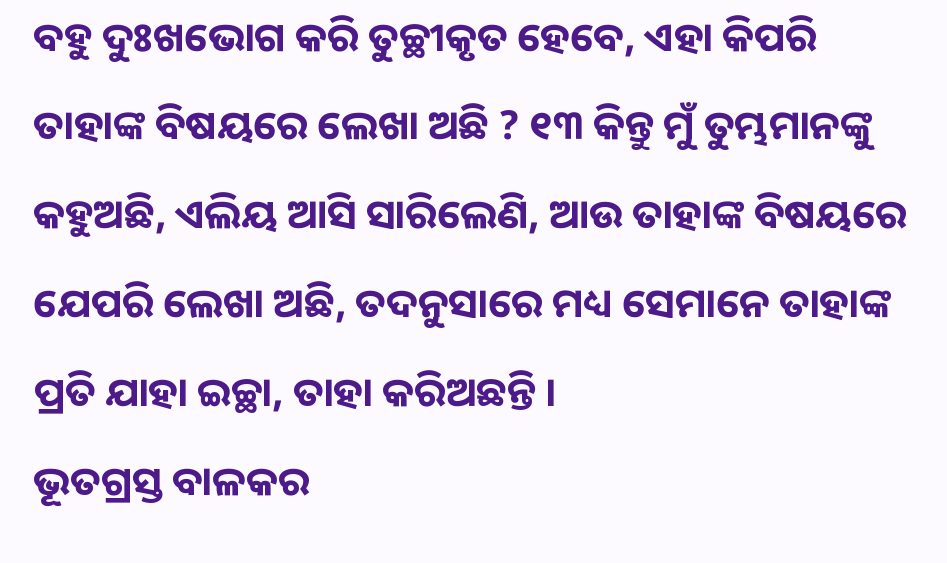ବହୁ ଦୁଃଖଭୋଗ କରି ତୁଚ୍ଛୀକୃତ ହେବେ, ଏହା କିପରି ତାହାଙ୍କ ବିଷୟରେ ଲେଖା ଅଛି ? ୧୩ କିନ୍ତୁ ମୁଁ ତୁମ୍ଭମାନଙ୍କୁ କହୁଅଛି, ଏଲିୟ ଆସି ସାରିଲେଣି, ଆଉ ତାହାଙ୍କ ବିଷୟରେ ଯେପରି ଲେଖା ଅଛି, ତଦନୁସାରେ ମଧ୍ୟ ସେମାନେ ତାହାଙ୍କ ପ୍ରତି ଯାହା ଇଚ୍ଛା, ତାହା କରିଅଛନ୍ତି ।
ଭୂତଗ୍ରସ୍ତ ବାଳକର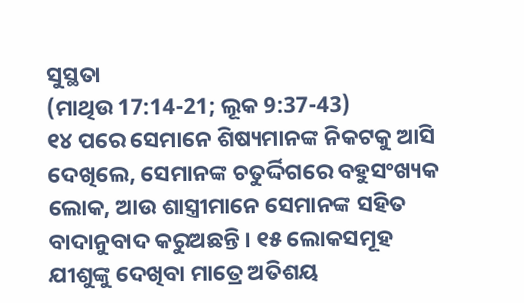ସୁସ୍ଥତା
(ମାଥିଉ 17:14-21; ଲୂକ 9:37-43)
୧୪ ପରେ ସେମାନେ ଶିଷ୍ୟମାନଙ୍କ ନିକଟକୁ ଆସି ଦେଖିଲେ, ସେମାନଙ୍କ ଚତୁର୍ଦ୍ଦିଗରେ ବହୁସଂଖ୍ୟକ ଲୋକ, ଆଉ ଶାସ୍ତ୍ରୀମାନେ ସେମାନଙ୍କ ସହିତ ବାଦାନୁବାଦ କରୁଅଛନ୍ତି । ୧୫ ଲୋକସମୂହ ଯୀଶୁଙ୍କୁ ଦେଖିବା ମାତ୍ରେ ଅତିଶୟ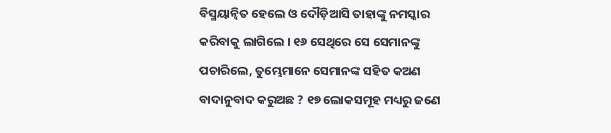ବିସ୍ମୟାନ୍ୱିତ ହେଲେ ଓ ଦୌଡ଼ିଆସି ତାହାଙ୍କୁ ନମସ୍କାର କରିବାକୁ ଲାଗିଲେ । ୧୬ ସେଥିରେ ସେ ସେମାନଙ୍କୁ ପଚାରିଲେ, ତୁମ୍ଭେମାନେ ସେମାନଙ୍କ ସହିତ କଅଣ ବାଦାନୁବାଦ କରୁଅଛ ? ୧୭ ଲୋକସମୂହ ମଧ୍ୟରୁ ଜଣେ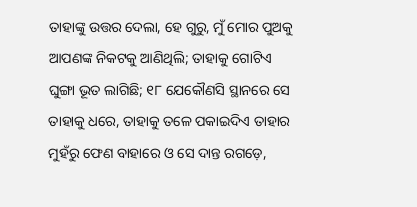ତାହାଙ୍କୁ ଉତ୍ତର ଦେଲା, ହେ ଗୁରୁ, ମୁଁ ମୋର ପୁଅକୁ ଆପଣଙ୍କ ନିକଟକୁ ଆଣିଥିଲି; ତାହାକୁ ଗୋଟିଏ ଘୁଙ୍ଗା ଭୂତ ଲାଗିଛି; ୧୮ ଯେକୌଣସି ସ୍ଥାନରେ ସେ ତାହାକୁ ଧରେ, ତାହାକୁ ତଳେ ପକାଇଦିଏ ତାହାର ମୁହଁରୁ ଫେଣ ବାହାରେ ଓ ସେ ଦାନ୍ତ ରଗଡ଼େ,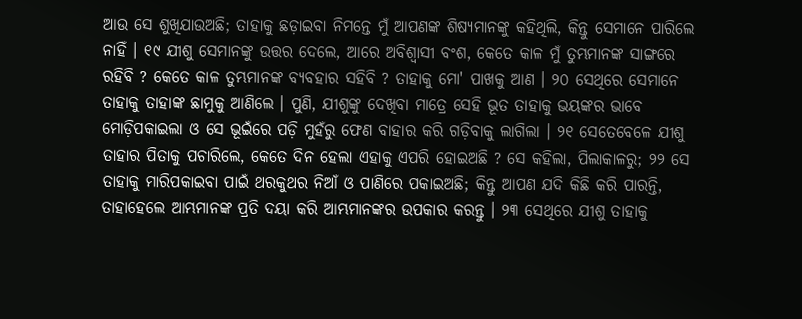ଆଉ ସେ ଶୁଖିଯାଉଅଛି; ତାହାକୁ ଛଡ଼ାଇବା ନିମନ୍ତେ ମୁଁ ଆପଣଙ୍କ ଶିଷ୍ୟମାନଙ୍କୁ କହିଥିଲି, କିନ୍ତୁ ସେମାନେ ପାରିଲେ ନାହିଁ । ୧୯ ଯୀଶୁ ସେମାନଙ୍କୁ ଉତ୍ତର ଦେଲେ, ଆରେ ଅବିଶ୍ୱାସୀ ବଂଶ, କେତେ କାଳ ମୁଁ ତୁମ୍ଭମାନଙ୍କ ସାଙ୍ଗରେ ରହିବି ? କେତେ କାଳ ତୁମ୍ଭମାନଙ୍କ ବ୍ୟବହାର ସହିବି ? ତାହାକୁ ମୋ' ପାଖକୁ ଆଣ । ୨୦ ସେଥିରେ ସେମାନେ ତାହାକୁ ତାହାଙ୍କ ଛାମୁକୁ ଆଣିଲେ । ପୁଣି, ଯୀଶୁଙ୍କୁ ଦେଖିବା ମାତ୍ରେ ସେହି ଭୂତ ତାହାକୁ ଭୟଙ୍କର ଭାବେ ମୋଡ଼ିପକାଇଲା ଓ ସେ ଭୂଇଁରେ ପଡ଼ି ମୁହଁରୁ ଫେଣ ବାହାର କରି ଗଡ଼ିବାକୁ ଲାଗିଲା । ୨୧ ସେତେବେଳେ ଯୀଶୁ ତାହାର ପିତାକୁ ପଚାରିଲେ, କେତେ ଦିନ ହେଲା ଏହାକୁ ଏପରି ହୋଇଅଛି ? ସେ କହିଲା, ପିଲାକାଳରୁ; ୨୨ ସେ ତାହାକୁ ମାରିପକାଇବା ପାଇଁ ଥରକୁଥର ନିଆଁ ଓ ପାଣିରେ ପକାଇଅଛି; କିନ୍ତୁ ଆପଣ ଯଦି କିଛି କରି ପାରନ୍ତି, ତାହାହେଲେ ଆମ୍ଭମାନଙ୍କ ପ୍ରତି ଦୟା କରି ଆମ୍ଭମାନଙ୍କର ଉପକାର କରନ୍ତୁ । ୨୩ ସେଥିରେ ଯୀଶୁ ତାହାକୁ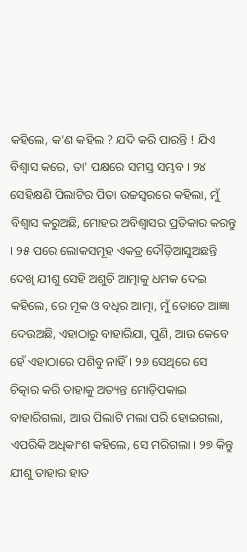କହିଲେ, କ'ଣ କହିଲ ? ଯଦି କରି ପାରନ୍ତି ! ଯିଏ ବିଶ୍ୱାସ କରେ, ତା' ପକ୍ଷରେ ସମସ୍ତ ସମ୍ଭବ । ୨୪ ସେହିକ୍ଷଣି ପିଲାଟିର ପିତା ଉଚ୍ଚସ୍ୱରରେ କହିଲା, ମୁଁ ବିଶ୍ୱାସ କରୁଅଛି, ମୋହର ଅବିଶ୍ୱାସର ପ୍ରତିକାର କରନ୍ତୁ । ୨୫ ପରେ ଲୋକସମୂହ ଏକତ୍ର ଦୌଡ଼ିଆସୁଅଛନ୍ତି ଦେଖି ଯୀଶୁ ସେହି ଅଶୁଚି ଆତ୍ମାକୁ ଧମକ ଦେଇ କହିଲେ, ରେ ମୂକ ଓ ବଧିର ଆତ୍ମା, ମୁଁ ତୋତେ ଆଜ୍ଞା ଦେଉଅଛି, ଏହାଠାରୁ ବାହାରିଯା, ପୁଣି, ଆଉ କେବେ ହେଁ ଏହାଠାରେ ପଶିବୁ ନାହିଁ । ୨୬ ସେଥିରେ ସେ ଚିତ୍କାର କରି ତାହାକୁ ଅତ୍ୟନ୍ତ ମୋଡ଼ିପକାଇ ବାହାରିଗଲା, ଆଉ ପିଲାଟି ମଲା ପରି ହୋଇଗଲା, ଏପରିକି ଅଧିକାଂଶ କହିଲେ, ସେ ମରିଗଲା । ୨୭ କିନ୍ତୁ ଯୀଶୁ ତାହାର ହାତ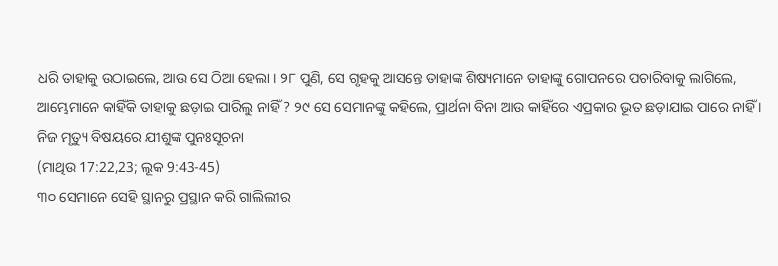ଧରି ତାହାକୁ ଉଠାଇଲେ, ଆଉ ସେ ଠିଆ ହେଲା । ୨୮ ପୁଣି, ସେ ଗୃହକୁ ଆସନ୍ତେ ତାହାଙ୍କ ଶିଷ୍ୟମାନେ ତାହାଙ୍କୁ ଗୋପନରେ ପଚାରିବାକୁ ଲାଗିଲେ, ଆମ୍ଭେମାନେ କାହିଁକି ତାହାକୁ ଛଡ଼ାଇ ପାରିଲୁ ନାହିଁ ? ୨୯ ସେ ସେମାନଙ୍କୁ କହିଲେ, ପ୍ରାର୍ଥନା ବିନା ଆଉ କାହିଁରେ ଏପ୍ରକାର ଭୂତ ଛଡ଼ାଯାଇ ପାରେ ନାହିଁ ।
ନିଜ ମୃତ୍ୟୁ ବିଷୟରେ ଯୀଶୁଙ୍କ ପୁନଃସୂଚନା
(ମାଥିଉ 17:22,23; ଲୂକ 9:43-45)
୩୦ ସେମାନେ ସେହି ସ୍ଥାନରୁ ପ୍ରସ୍ଥାନ କରି ଗାଲିଲୀର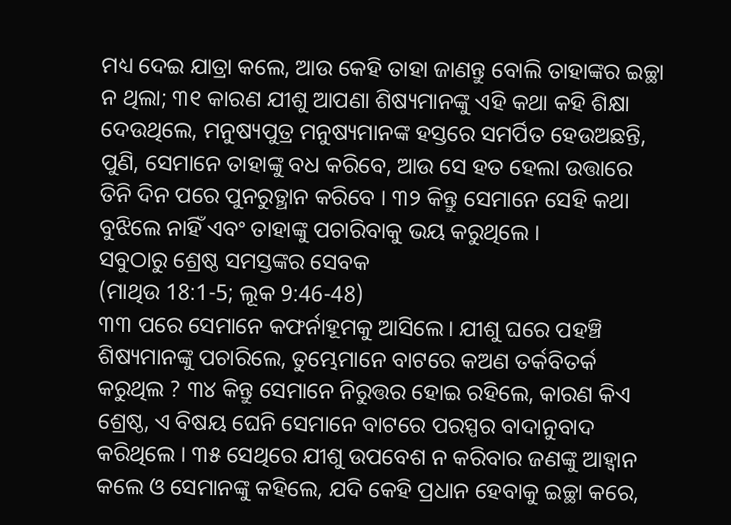ମଧ୍ୟ ଦେଇ ଯାତ୍ରା କଲେ, ଆଉ କେହି ତାହା ଜାଣନ୍ତୁ ବୋଲି ତାହାଙ୍କର ଇଚ୍ଛା ନ ଥିଲା; ୩୧ କାରଣ ଯୀଶୁ ଆପଣା ଶିଷ୍ୟମାନଙ୍କୁ ଏହି କଥା କହି ଶିକ୍ଷା ଦେଉଥିଲେ, ମନୁଷ୍ୟପୁତ୍ର ମନୁଷ୍ୟମାନଙ୍କ ହସ୍ତରେ ସମର୍ପିତ ହେଉଅଛନ୍ତି, ପୁଣି, ସେମାନେ ତାହାଙ୍କୁ ବଧ କରିବେ, ଆଉ ସେ ହତ ହେଲା ଉତ୍ତାରେ ତିନି ଦିନ ପରେ ପୁନରୁତ୍ଥାନ କରିବେ । ୩୨ କିନ୍ତୁ ସେମାନେ ସେହି କଥା ବୁଝିଲେ ନାହିଁ ଏବଂ ତାହାଙ୍କୁ ପଚାରିବାକୁ ଭୟ କରୁଥିଲେ ।
ସବୁଠାରୁ ଶ୍ରେଷ୍ଠ ସମସ୍ତଙ୍କର ସେବକ
(ମାଥିଉ 18:1-5; ଲୂକ 9:46-48)
୩୩ ପରେ ସେମାନେ କଫର୍ନାହୂମକୁ ଆସିଲେ। ଯୀଶୁ ଘରେ ପହଞ୍ଚି ଶିଷ୍ୟମାନଙ୍କୁ ପଚାରିଲେ, ତୁମ୍ଭେମାନେ ବାଟରେ କଅଣ ତର୍କବିତର୍କ କରୁଥିଲ ? ୩୪ କିନ୍ତୁ ସେମାନେ ନିରୁତ୍ତର ହୋଇ ରହିଲେ, କାରଣ କିଏ ଶ୍ରେଷ୍ଠ, ଏ ବିଷୟ ଘେନି ସେମାନେ ବାଟରେ ପରସ୍ପର ବାଦାନୁବାଦ କରିଥିଲେ । ୩୫ ସେଥିରେ ଯୀଶୁ ଉପବେଶ ନ କରିବାର ଜଣଙ୍କୁ ଆହ୍ୱାନ କଲେ ଓ ସେମାନଙ୍କୁ କହିଲେ, ଯଦି କେହି ପ୍ରଧାନ ହେବାକୁ ଇଚ୍ଛା କରେ,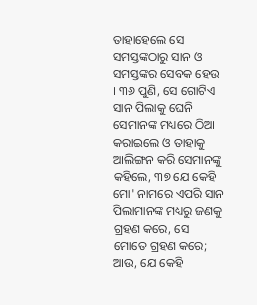ତାହାହେଲେ ସେ ସମସ୍ତଙ୍କଠାରୁ ସାନ ଓ ସମସ୍ତଙ୍କର ସେବକ ହେଉ । ୩୬ ପୁଣି, ସେ ଗୋଟିଏ ସାନ ପିଲାକୁ ଘେନି ସେମାନଙ୍କ ମଧ୍ୟରେ ଠିଆ କରାଇଲେ ଓ ତାହାକୁ ଆଲିଙ୍ଗନ କରି ସେମାନଙ୍କୁ କହିଲେ, ୩୭ ଯେ କେହି ମୋ' ନାମରେ ଏପରି ସାନ ପିଲାମାନଙ୍କ ମଧ୍ୟରୁ ଜଣକୁ ଗ୍ରହଣ କରେ, ସେ ମୋତେ ଗ୍ରହଣ କରେ; ଆଉ, ଯେ କେହି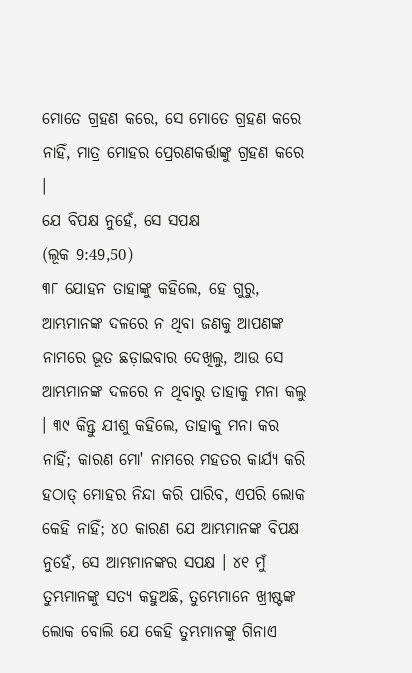ମୋତେ ଗ୍ରହଣ କରେ, ସେ ମୋତେ ଗ୍ରହଣ କରେ ନାହିଁ, ମାତ୍ର ମୋହର ପ୍ରେରଣକର୍ତ୍ତାଙ୍କୁ ଗ୍ରହଣ କରେ ।
ଯେ ବିପକ୍ଷ ନୁହେଁ, ସେ ସପକ୍ଷ
(ଲୂକ 9:49,50)
୩୮ ଯୋହନ ତାହାଙ୍କୁ କହିଲେ, ହେ ଗୁରୁ, ଆମ୍ଭମାନଙ୍କ ଦଳରେ ନ ଥିବା ଜଣକୁ ଆପଣଙ୍କ ନାମରେ ଭୂତ ଛଡ଼ାଇବାର ଦେଖିଲୁ, ଆଉ ସେ ଆମ୍ଭମାନଙ୍କ ଦଳରେ ନ ଥିବାରୁ ତାହାକୁ ମନା କଲୁ । ୩୯ କିନ୍ତୁ ଯୀଶୁ କହିଲେ, ତାହାକୁ ମନା କର ନାହିଁ; କାରଣ ମୋ' ନାମରେ ମହତର କାର୍ଯ୍ୟ କରି ହଠାତ୍ ମୋହର ନିନ୍ଦା କରି ପାରିବ, ଏପରି ଲୋକ କେହି ନାହିଁ; ୪୦ କାରଣ ଯେ ଆମ୍ଭମାନଙ୍କ ବିପକ୍ଷ ନୁହେଁ, ସେ ଆମ୍ଭମାନଙ୍କର ସପକ୍ଷ । ୪୧ ମୁଁ ତୁମ୍ଭମାନଙ୍କୁ ସତ୍ୟ କହୁଅଛି, ତୁମ୍ଭେମାନେ ଖ୍ରୀଷ୍ଟଙ୍କ ଲୋକ ବୋଲି ଯେ କେହି ତୁମ୍ଭମାନଙ୍କୁ ଗିନାଏ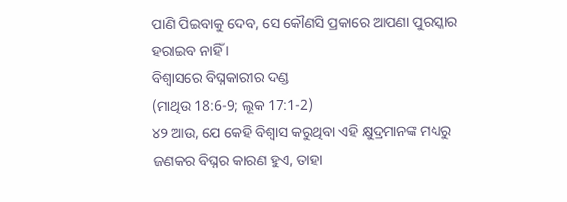ପାଣି ପିଇବାକୁ ଦେବ, ସେ କୌଣସି ପ୍ରକାରେ ଆପଣା ପୁରସ୍କାର ହରାଇବ ନାହିଁ ।
ବିଶ୍ୱାସରେ ବିଘ୍ନକାରୀର ଦଣ୍ଡ
(ମାଥିଉ 18:6-9; ଲୂକ 17:1-2)
୪୨ ଆଉ, ଯେ କେହି ବିଶ୍ୱାସ କରୁଥିବା ଏହି କ୍ଷୁଦ୍ରମାନଙ୍କ ମଧ୍ୟରୁ ଜଣକର ବିଘ୍ନର କାରଣ ହୁଏ, ତାହା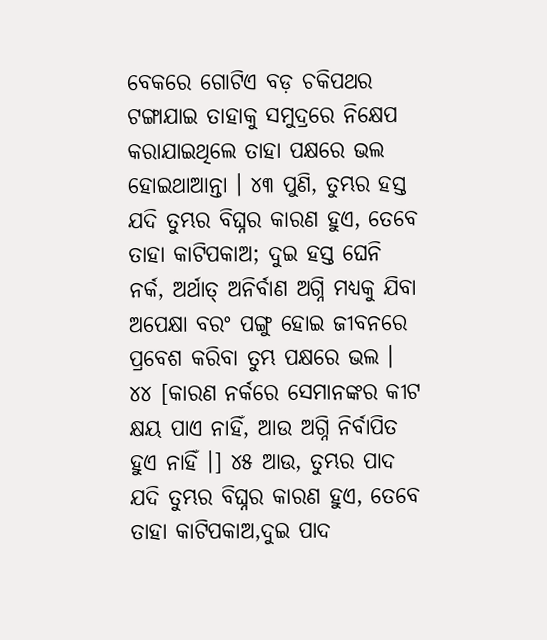ବେକରେ ଗୋଟିଏ ବଡ଼ ଚକିପଥର ଟଙ୍ଗାଯାଇ ତାହାକୁ ସମୁଦ୍ରରେ ନିକ୍ଷେପ କରାଯାଇଥିଲେ ତାହା ପକ୍ଷରେ ଭଲ ହୋଇଥାଆନ୍ତା । ୪୩ ପୁଣି, ତୁମ୍ଭର ହସ୍ତ ଯଦି ତୁମ୍ଭର ବିଘ୍ନର କାରଣ ହୁଏ, ତେବେ ତାହା କାଟିପକାଅ; ଦୁଇ ହସ୍ତ ଘେନି ନର୍କ, ଅର୍ଥାତ୍ ଅନିର୍ବାଣ ଅଗ୍ନି ମଧ୍ୟକୁ ଯିବା ଅପେକ୍ଷା ବରଂ ପଙ୍ଗୁ ହୋଇ ଜୀବନରେ ପ୍ରବେଶ କରିବା ତୁମ୍ଭ ପକ୍ଷରେ ଭଲ । ୪୪ [କାରଣ ନର୍କରେ ସେମାନଙ୍କର କୀଟ କ୍ଷୟ ପାଏ ନାହିଁ, ଆଉ ଅଗ୍ନି ନିର୍ବାପିତ ହୁଏ ନାହିଁ ।] ୪୫ ଆଉ, ତୁମ୍ଭର ପାଦ ଯଦି ତୁମ୍ଭର ବିଘ୍ନର କାରଣ ହୁଏ, ତେବେ ତାହା କାଟିପକାଅ,ଦୁଇ ପାଦ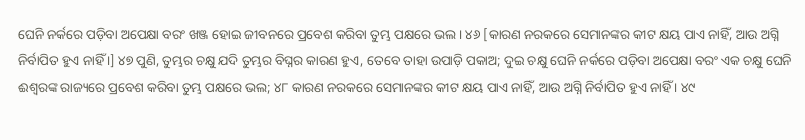ଘେନି ନର୍କରେ ପଡ଼ିବା ଅପେକ୍ଷା ବରଂ ଖଞ୍ଜ ହୋଇ ଜୀବନରେ ପ୍ରବେଶ କରିବା ତୁମ୍ଭ ପକ୍ଷରେ ଭଲ । ୪୬ [କାରଣ ନରକରେ ସେମାନଙ୍କର କୀଟ କ୍ଷୟ ପାଏ ନାହିଁ, ଆଉ ଅଗ୍ନି ନିର୍ବାପିତ ହୁଏ ନାହିଁ ।] ୪୭ ପୁଣି, ତୁମ୍ଭର ଚକ୍ଷୁ ଯଦି ତୁମ୍ଭର ବିଘ୍ନର କାରଣ ହୁଏ, ତେବେ ତାହା ଉପାଡ଼ି ପକାଅ; ଦୁଇ ଚକ୍ଷୁ ଘେନି ନର୍କରେ ପଡ଼ିବା ଅପେକ୍ଷା ବରଂ ଏକ ଚକ୍ଷୁ ଘେନି ଈଶ୍ୱରଙ୍କ ରାଜ୍ୟରେ ପ୍ରବେଶ କରିବା ତୁମ୍ଭ ପକ୍ଷରେ ଭଲ; ୪୮ କାରଣ ନରକରେ ସେମାନଙ୍କର କୀଟ କ୍ଷୟ ପାଏ ନାହିଁ, ଆଉ ଅଗ୍ନି ନିର୍ବାପିତ ହୁଏ ନାହିଁ । ୪୯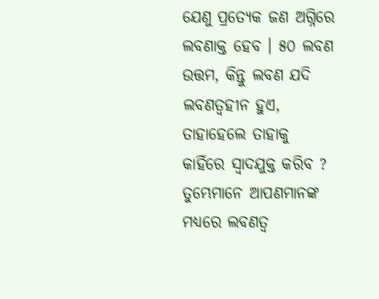ଯେଣୁ ପ୍ରତ୍ୟେକ ଜଣ ଅଗ୍ନିରେ ଲବଣାକ୍ତ ହେବ । ୫୦ ଲବଣ ଉତ୍ତମ, କିନ୍ତୁ ଲବଣ ଯଦି ଲବଣତ୍ୱହୀନ ହୁଏ, ତାହାହେଲେ ତାହାକୁ କାହିଁରେ ସ୍ୱାଦଯୁକ୍ତ କରିବ ? ତୁମ୍ଭେମାନେ ଆପଣମାନଙ୍କ ମଧ୍ୟରେ ଲବଣତ୍ଵ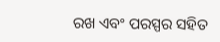ରଖ ଏବଂ ପରସ୍ପର ସହିତ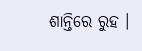ଶାନ୍ତିରେ ରୁହ ।